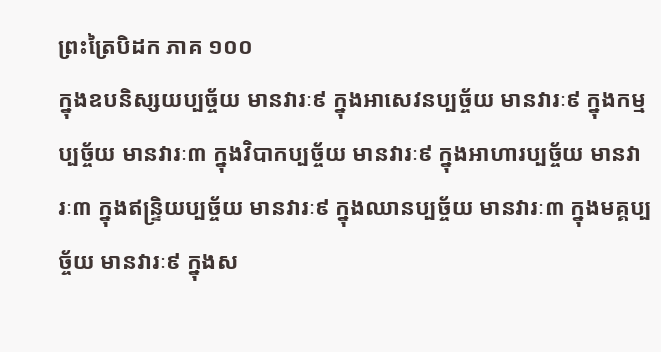ព្រះត្រៃបិដក ភាគ ១០០
ក្នុងឧបនិស្សយប្បច្ច័យ មានវារៈ៩ ក្នុងអាសេវនប្បច្ច័យ មានវារៈ៩ ក្នុងកម្មប្បច្ច័យ មានវារៈ៣ ក្នុងវិបាកប្បច្ច័យ មានវារៈ៩ ក្នុងអាហារប្បច្ច័យ មានវារៈ៣ ក្នុងឥន្រ្ទិយប្បច្ច័យ មានវារៈ៩ ក្នុងឈានប្បច្ច័យ មានវារៈ៣ ក្នុងមគ្គប្បច្ច័យ មានវារៈ៩ ក្នុងស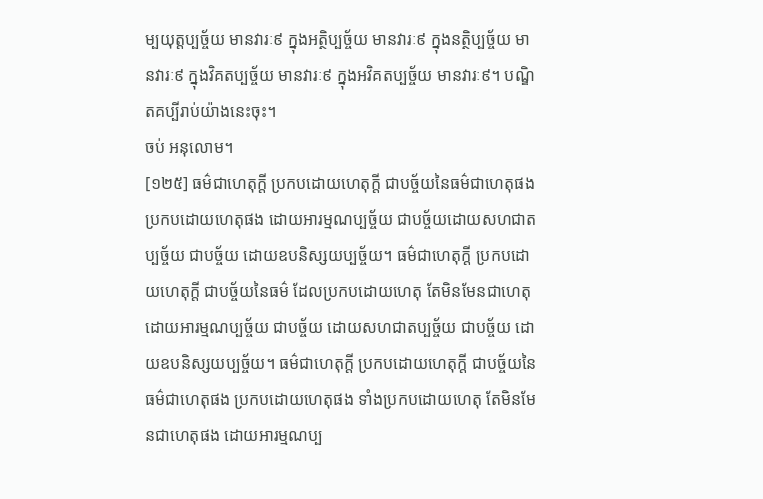ម្បយុត្តប្បច្ច័យ មានវារៈ៩ ក្នុងអត្ថិប្បច្ច័យ មានវារៈ៩ ក្នុងនត្ថិប្បច្ច័យ មានវារៈ៩ ក្នុងវិគតប្បច្ច័យ មានវារៈ៩ ក្នុងអវិគតប្បច្ច័យ មានវារៈ៩។ បណ្ឌិតគប្បីរាប់យ៉ាងនេះចុះ។
ចប់ អនុលោម។
[១២៥] ធម៌ជាហេតុក្តី ប្រកបដោយហេតុក្តី ជាបច្ច័យនៃធម៌ជាហេតុផង ប្រកបដោយហេតុផង ដោយអារម្មណប្បច្ច័យ ជាបច្ច័យដោយសហជាតប្បច្ច័យ ជាបច្ច័យ ដោយឧបនិស្សយប្បច្ច័យ។ ធម៌ជាហេតុក្តី ប្រកបដោយហេតុក្តី ជាបច្ច័យនៃធម៌ ដែលប្រកបដោយហេតុ តែមិនមែនជាហេតុ ដោយអារម្មណប្បច្ច័យ ជាបច្ច័យ ដោយសហជាតប្បច្ច័យ ជាបច្ច័យ ដោយឧបនិស្សយប្បច្ច័យ។ ធម៌ជាហេតុក្តី ប្រកបដោយហេតុក្តី ជាបច្ច័យនៃធម៌ជាហេតុផង ប្រកបដោយហេតុផង ទាំងប្រកបដោយហេតុ តែមិនមែនជាហេតុផង ដោយអារម្មណប្ប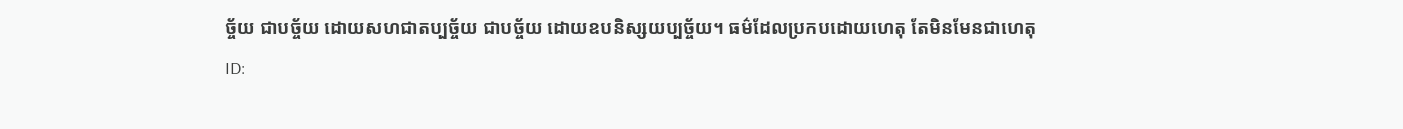ច្ច័យ ជាបច្ច័យ ដោយសហជាតប្បច្ច័យ ជាបច្ច័យ ដោយឧបនិស្សយប្បច្ច័យ។ ធម៌ដែលប្រកបដោយហេតុ តែមិនមែនជាហេតុ
ID: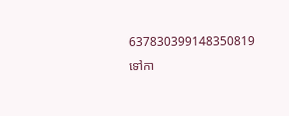637830399148350819
ទៅកា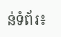ន់ទំព័រ៖